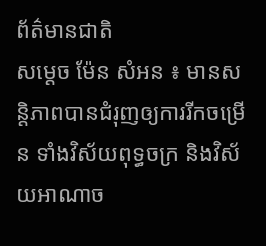ព័ត៌មានជាតិ
សម្ដេច ម៉ែន សំអន ៖ មានសន្តិភាពបានជំរុញឲ្យការរីកចម្រើន ទាំងវិស័យពុទ្ធចក្រ និងវិស័យអាណាច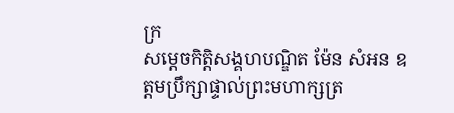ក្រ
សម្តេចកិត្តិសង្គហបណ្ឌិត ម៉ែន សំអន ឧត្តមប្រឹក្សាផ្ទាល់ព្រះមហាក្សត្រ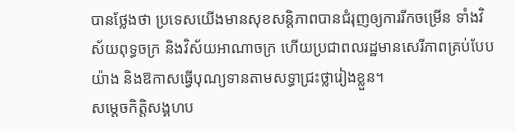បានថ្លែងថា ប្រទេសយើងមានសុខសន្តិភាពបានជំរុញឲ្យការរីកចម្រើន ទាំងវិស័យពុទ្ធចក្រ និងវិស័យអាណាចក្រ ហើយប្រជាពលរដ្ឋមានសេរីភាពគ្រប់បែបយ៉ាង និងឱកាសធ្វើបុណ្យទានតាមសទ្ធាជ្រះថ្លារៀងខ្លួន។
សម្តេចកិត្តិសង្គហប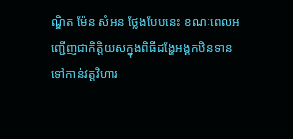ណ្ឌិត ម៉ែន សំអន ថ្លែងបែបនេះ ខណៈពេលអញ្ជើញជាកិត្តិយសក្នុងពិធីដង្ហែអង្គកឋិនទានទៅកាន់វត្តវិហារ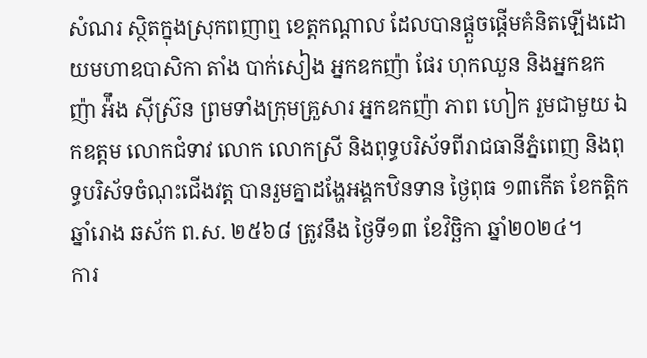សំណរ ស្ថិតក្នុងស្រុកពញាឮ ខេត្តកណ្តាល ដែលបានផ្តួចផ្តើមគំនិតឡើងដោយមហាឧបាសិកា តាំង បាក់សៀង អ្នកឧកញ៉ា ផែរ ហុកឈួន និងអ្នកឧកញ៉ា អ៉ឹង ស៊ីស្រ៊ន ព្រមទាំងក្រុមគ្រួសារ អ្នកឧកញ៉ា ភាព ហៀក រួមជាមួយ ឯកឧត្តម លោកជំទាវ លោក លោកស្រី និងពុទ្ធបរិស័ទពីរាជធានីភ្នំពេញ និងពុទ្ធបរិស័ទចំណុះជើងវត្ត បានរួមគ្នាដង្ហែអង្គកឋិនទាន ថ្ងៃពុធ ១៣កើត ខែកត្តិក ឆ្នាំរោង ឆស័ក ព.ស. ២៥៦៨ ត្រូវនឹង ថ្ងៃទី១៣ ខែវិច្ឆិកា ឆ្នាំ២០២៤។
ការ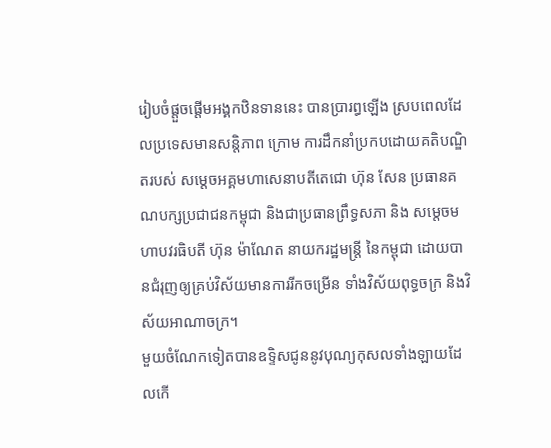រៀបចំផ្តួចផ្តើមអង្គកឋិនទាននេះ បានប្រារព្ធឡើង ស្របពេលដែលប្រទេសមានសន្តិភាព ក្រោម ការដឹកនាំប្រកបដោយគតិបណ្ឌិតរបស់ សម្តេចអគ្គមហាសេនាបតីតេជោ ហ៊ុន សែន ប្រធានគណបក្សប្រជាជនកម្ពុជា និងជាប្រធានព្រឹទ្ធសភា និង សម្តេចមហាបវរធិបតី ហ៊ុន ម៉ាណែត នាយករដ្ឋមន្ត្រី នៃកម្ពុជា ដោយបានជំរុញឲ្យគ្រប់វិស័យមានការរីកចម្រើន ទាំងវិស័យពុទ្ធចក្រ និងវិស័យអាណាចក្រ។
មួយចំណែកទៀតបានឧទ្ទិសជូននូវបុណ្យកុសលទាំងឡាយដែលកើ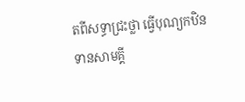តពីសទ្ធាជ្រះថ្លា ធ្វើបុណ្យកឋិនទានសាមគ្គី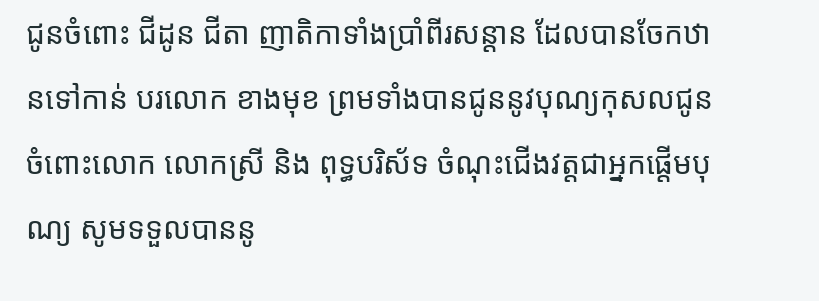ជូនចំពោះ ជីដូន ជីតា ញាតិកាទាំងប្រាំពីរសន្តាន ដែលបានចែកឋានទៅកាន់ បរលោក ខាងមុខ ព្រមទាំងបានជូននូវបុណ្យកុសលជូនចំពោះលោក លោកស្រី និង ពុទ្ធបរិស័ទ ចំណុះជើងវត្តជាអ្នកផ្តើមបុណ្យ សូមទទួលបាននូ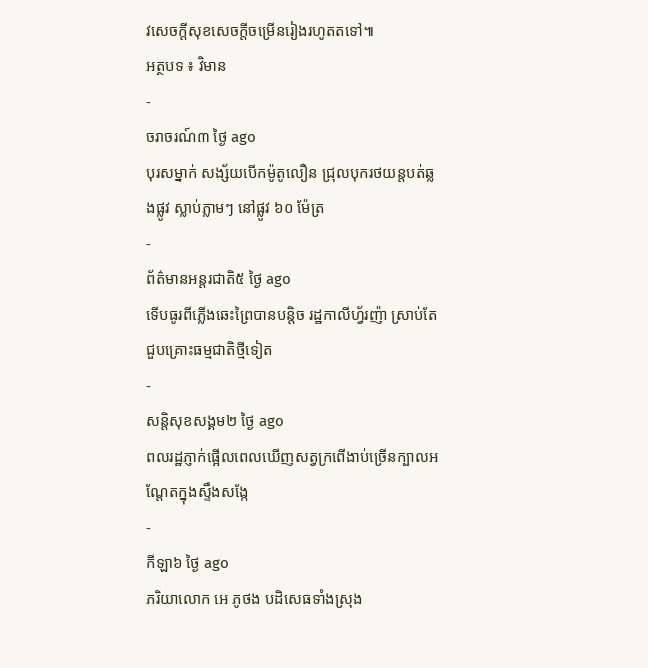វសេចក្តីសុខសេចក្តីចម្រើនរៀងរហូតតទៅ៕
អត្ថបទ ៖ វិមាន
-
ចរាចរណ៍៣ ថ្ងៃ ago
បុរសម្នាក់ សង្ស័យបើកម៉ូតូលឿន ជ្រុលបុករថយន្តបត់ឆ្លងផ្លូវ ស្លាប់ភ្លាមៗ នៅផ្លូវ ៦០ ម៉ែត្រ
-
ព័ត៌មានអន្ដរជាតិ៥ ថ្ងៃ ago
ទើបធូរពីភ្លើងឆេះព្រៃបានបន្តិច រដ្ឋកាលីហ្វ័រញ៉ា ស្រាប់តែជួបគ្រោះធម្មជាតិថ្មីទៀត
-
សន្តិសុខសង្គម២ ថ្ងៃ ago
ពលរដ្ឋភ្ញាក់ផ្អើលពេលឃើញសត្វក្រពើងាប់ច្រើនក្បាលអណ្ដែតក្នុងស្ទឹងសង្កែ
-
កីឡា៦ ថ្ងៃ ago
ភរិយាលោក អេ ភូថង បដិសេធទាំងស្រុង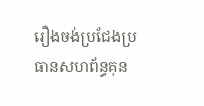រឿងចង់ប្រជែងប្រធានសហព័ន្ធគុន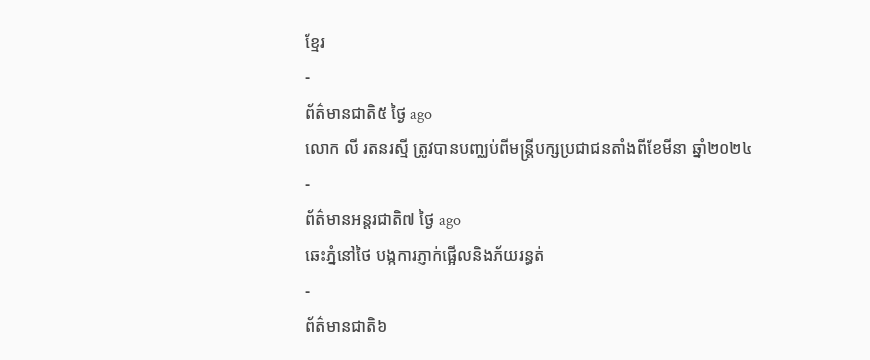ខ្មែរ
-
ព័ត៌មានជាតិ៥ ថ្ងៃ ago
លោក លី រតនរស្មី ត្រូវបានបញ្ឈប់ពីមន្ត្រីបក្សប្រជាជនតាំងពីខែមីនា ឆ្នាំ២០២៤
-
ព័ត៌មានអន្ដរជាតិ៧ ថ្ងៃ ago
ឆេះភ្នំនៅថៃ បង្កការភ្ញាក់ផ្អើលនិងភ័យរន្ធត់
-
ព័ត៌មានជាតិ៦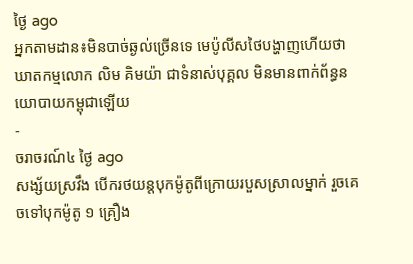ថ្ងៃ ago
អ្នកតាមដាន៖មិនបាច់ឆ្ងល់ច្រើនទេ មេប៉ូលីសថៃបង្ហាញហើយថាឃាតកម្មលោក លិម គិមយ៉ា ជាទំនាស់បុគ្គល មិនមានពាក់ព័ន្ធនយោបាយកម្ពុជាឡើយ
-
ចរាចរណ៍៤ ថ្ងៃ ago
សង្ស័យស្រវឹង បើករថយន្តបុកម៉ូតូពីក្រោយរបួសស្រាលម្នាក់ រួចគេចទៅបុកម៉ូតូ ១ គ្រឿង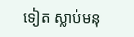ទៀត ស្លាប់មនុ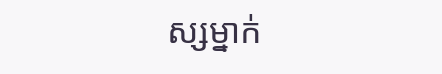ស្សម្នាក់